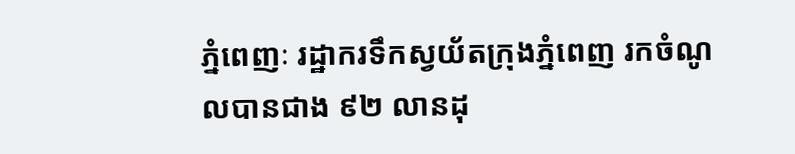ភ្នំពេញៈ រដ្ឋាករទឹកស្វយ័តក្រុងភ្នំពេញ រកចំណូលបានជាង ៩២ លានដុ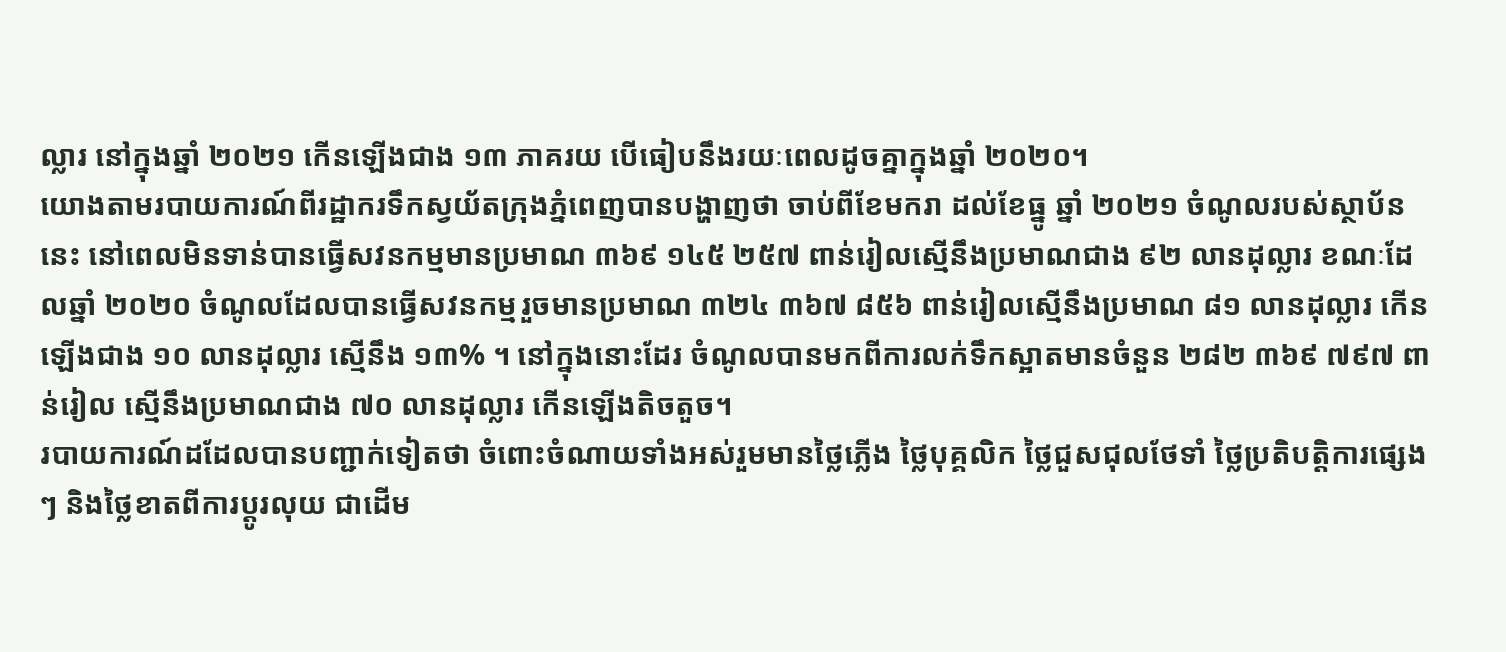ល្លារ នៅក្នុងឆ្នាំ ២០២១ កើនឡើងជាង ១៣ ភាគរយ បើធៀបនឹងរយៈពេលដូចគ្នាក្នុងឆ្នាំ ២០២០។
យោងតាមរបាយការណ៍ពីរដ្ឋាករទឹកស្វយ័តក្រុងភ្នំពេញបានបង្ហាញថា ចាប់ពីខែមករា ដល់ខែធ្នូ ឆ្នាំ ២០២១ ចំណូលរបស់ស្ថាប័ននេះ នៅពេលមិនទាន់បានធ្វើសវនកម្មមានប្រមាណ ៣៦៩ ១៤៥ ២៥៧ ពាន់រៀលស្មើនឹងប្រមាណជាង ៩២ លានដុល្លារ ខណៈដែលឆ្នាំ ២០២០ ចំណូលដែលបានធ្វើសវនកម្មរួចមានប្រមាណ ៣២៤ ៣៦៧ ៨៥៦ ពាន់រៀលស្មើនឹងប្រមាណ ៨១ លានដុល្លារ កើនឡើងជាង ១០ លានដុល្លារ ស្មើនឹង ១៣% ។ នៅក្នុងនោះដែរ ចំណូលបានមកពីការលក់ទឹកស្អាតមានចំនួន ២៨២ ៣៦៩ ៧៩៧ ពាន់រៀល ស្មើនឹងប្រមាណជាង ៧០ លានដុល្លារ កើនឡើងតិចតួច។
របាយការណ៍ដដែលបានបញ្ជាក់ទៀតថា ចំពោះចំណាយទាំងអស់រួមមានថ្លៃភ្លើង ថ្លៃបុគ្គលិក ថ្លៃជួសជុលថែទាំ ថ្លៃប្រតិបត្តិការផ្សេងៗ និងថ្លៃខាតពីការប្តូរលុយ ជាដើម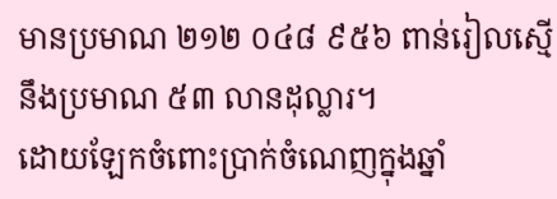មានប្រមាណ ២១២ ០៤៨ ៩៥៦ ពាន់រៀលស្មើនឹងប្រមាណ ៥៣ លានដុល្លារ។
ដោយឡែកចំពោះប្រាក់ចំណេញក្នុងឆ្នាំ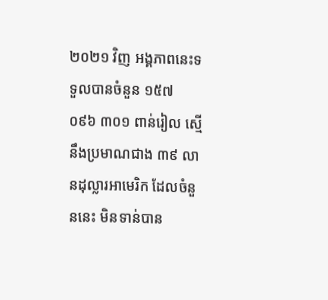២០២១ វិញ អង្គភាពនេះទទួលបានចំនួន ១៥៧ ០៩៦ ៣០១ ពាន់រៀល ស្មើនឹងប្រមាណជាង ៣៩ លានដុល្លារអាមេរិក ដែលចំនួននេះ មិនទាន់បាន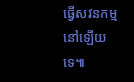ធ្វើសវនកម្មនៅឡើយទេ៕